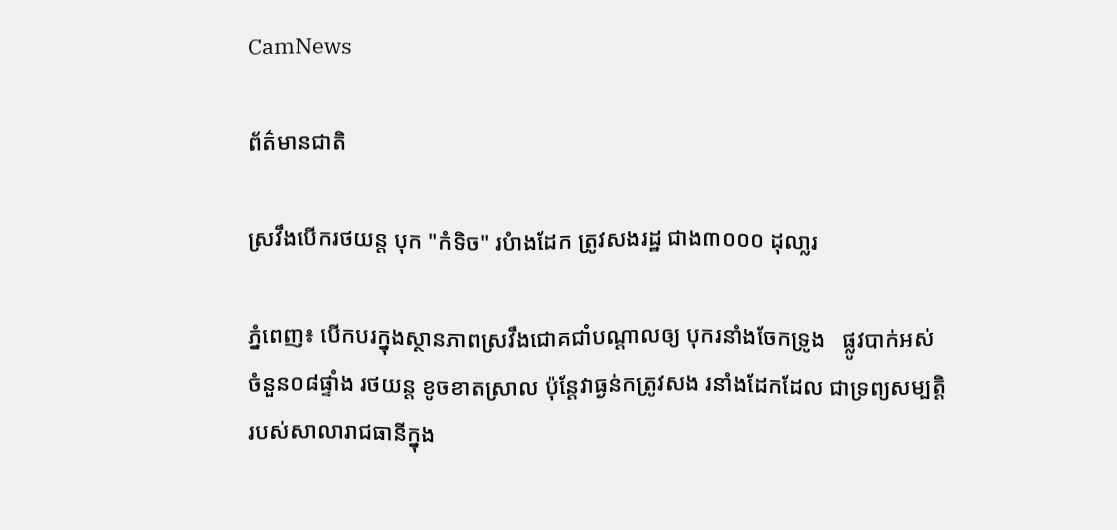CamNews

ព័ត៌មានជាតិ

ស្រវឹងបើករថយន្ត បុក "កំទិច" របំាងដែក ត្រូវសងរដ្ឋ ជាង៣០០០ ដុលា្លរ

ភ្នំពេញ៖ បើកបរក្នុងស្ថានភាពស្រវឹងជោគជាំបណ្តាលឲ្យ បុករនាំងចែកទ្រូង   ផ្លូវបាក់អស់
ចំនួន០៨ផ្ទាំង រថយន្ដ ខូចខាតស្រាល ប៉ុន្ដែវាធ្ងន់កត្រូវសង រនាំងដែកដែល ជាទ្រព្យសម្បត្ដិ
របស់សាលារាជធានីក្នុង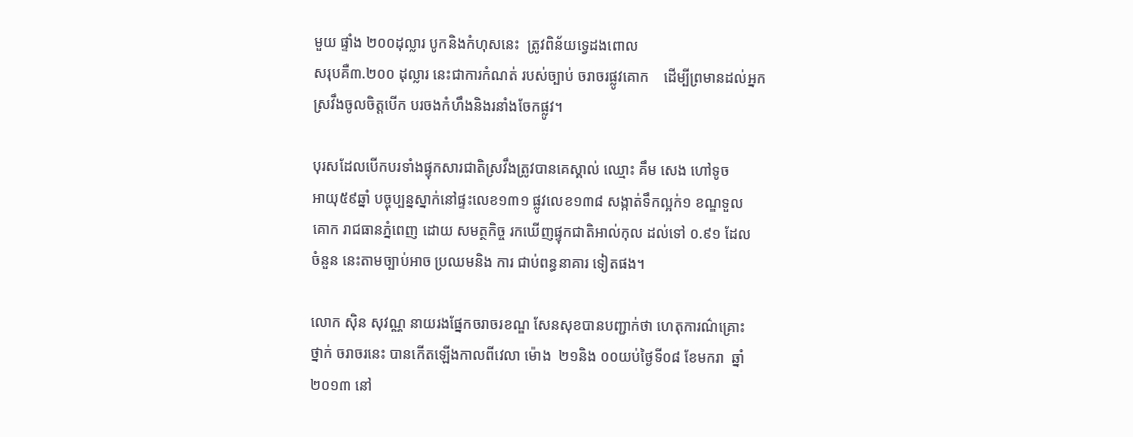មួយ ផ្ទាំង ២០០ដុល្លារ បូកនិងកំហុសនេះ  ត្រូវពិន័យទ្វេដងពោល
សរុបគឺ៣.២០០ ដុល្លារ នេះជាការកំណត់ របស់ច្បាប់ ចរាចរផ្លូវគោក    ដើម្បីព្រមានដល់អ្នក
ស្រវឹងចូលចិត្ដបើក បរចងកំហឹងនិងរនាំងចែកផ្លូវ។

បុរសដែលបើកបរទាំងផ្ទុកសារជាតិស្រវឹងត្រូវបានគេស្គាល់ ឈ្មោះ គឹម សេង ហៅទូច
អាយុ៥៩ឆ្នាំ បច្ចុប្បន្នស្នាក់នៅផ្ទះលេខ១៣១ ផ្លូវលេខ១៣៨ សង្កាត់ទឹកល្អក់១ ខណ្ឌទួល
គោក រាជធានភ្នំពេញ ដោយ សមត្ថកិច្ច រកឃើញផ្ទុកជាតិអាល់កុល ដល់ទៅ ០.៩១ ដែល
ចំនួន នេះតាមច្បាប់អាច ប្រឈមនិង ការ ជាប់ពន្ធនាគារ ទៀតផង។

លោក ស៊ិន សុវណ្ណ នាយរងផ្នែកចរាចរខណ្ឌ សែនសុខបានបញ្ជាក់ថា ហេតុការណ៌គ្រោះ
ថ្នាក់ ចរាចរនេះ បានកើតឡើងកាលពីវេលា ម៉ោង  ២១និង ០០យប់ថ្ងៃទី០៨ ខែមករា  ឆ្នាំ
២០១៣ នៅ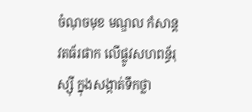ចំណុចមុខ មណ្ឌល កំសាន្ដវតធ័រផាក លើផ្លូវសហពន្ធ័រុស្ស៊ី ក្នុងសង្កាត់ទឹកថ្លា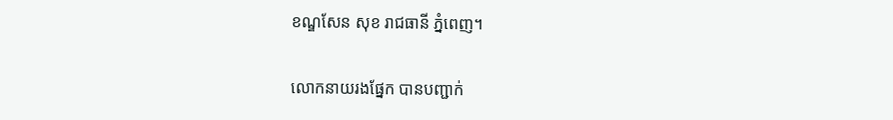ខណ្ឌសែន សុខ រាជធានី ភ្នំពេញ។

លោកនាយរងផ្នែក បានបញ្ជាក់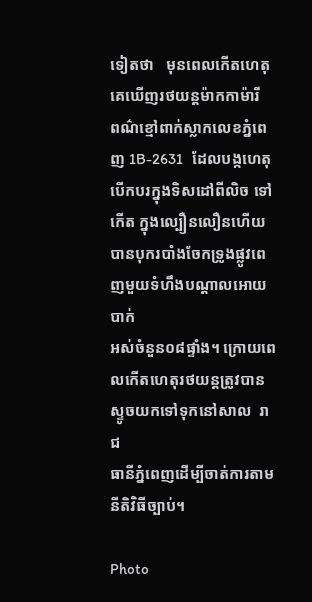ទៀតថា   មុនពេលកើតហេតុ   គេឃើញរថយន្ដម៉ាកកាម៉ារី
ពណ៌ខ្មៅពាក់ស្លាកលេខភ្នំពេញ 1B-2631   ដែលបង្កហេតុ   បើកបរក្នុងទិសដៅពីលិច ទៅ
កើត ក្នុងល្បឿនលឿនហើយបានបុករបាំងចែកទ្រូងផ្លូវពេញមួយទំហឹងបណ្ដាលអោយ បាក់
អស់ចំនួន០៨ផ្ទាំង។ ក្រោយពេលកើតហេតុរថយន្ដត្រូវបានស្ទូចយកទៅទុកនៅសាល  រាជ
ធានីភ្នំពេញដើម្បីចាត់ការតាមនីតិវិធីច្បាប់។

Photo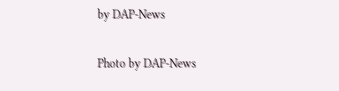by DAP-News

Photo by DAP-News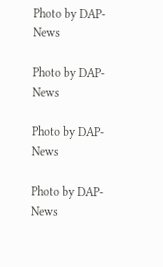Photo by DAP-News

Photo by DAP-News

Photo by DAP-News

Photo by DAP-News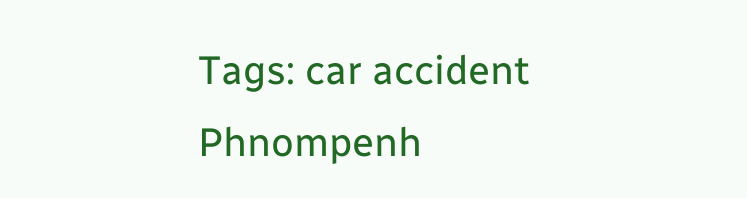Tags: car accident Phnompenh